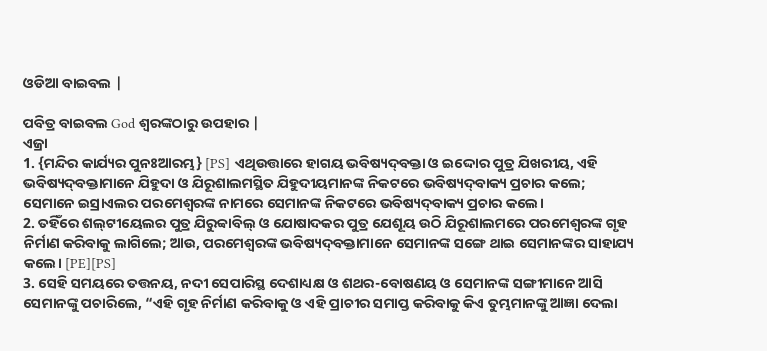ଓଡିଆ ବାଇବଲ |

ପବିତ୍ର ବାଇବଲ God ଶ୍ବରଙ୍କଠାରୁ ଉପହାର |
ଏଜ୍ରା
1. {ମନ୍ଦିର କାର୍ଯ୍ୟର ପୁନଃଆରମ୍ଭ} [PS] ଏଥିଉତ୍ତାରେ ହାଗୟ ଭବିଷ୍ୟଦ୍‍ବକ୍ତା ଓ ଇଦ୍ଦୋର ପୁତ୍ର ଯିଖରୀୟ, ଏହି ଭବିଷ୍ୟଦ୍‍ବକ୍ତାମାନେ ଯିହୁଦା ଓ ଯିରୂଶାଲମସ୍ଥିତ ଯିହୁଦୀୟମାନଙ୍କ ନିକଟରେ ଭବିଷ୍ୟଦ୍‍ବାକ୍ୟ ପ୍ରଚାର କଲେ; ସେମାନେ ଇସ୍ରାଏଲର ପରମେଶ୍ୱରଙ୍କ ନାମରେ ସେମାନଙ୍କ ନିକଟରେ ଭବିଷ୍ୟଦ୍‍ବାକ୍ୟ ପ୍ରଚାର କଲେ।
2. ତହିଁରେ ଶଲ୍‍ଟୀୟେଲର ପୁତ୍ର ଯିରୁବ୍ବାବିଲ୍‍ ଓ ଯୋଷାଦକର ପୁତ୍ର ଯେଶୂୟ ଉଠି ଯିରୂଶାଲମରେ ପରମେଶ୍ୱରଙ୍କ ଗୃହ ନିର୍ମାଣ କରିବାକୁ ଲାଗିଲେ; ଆଉ, ପରମେଶ୍ୱରଙ୍କ ଭବିଷ୍ୟଦ୍‍ବକ୍ତାମାନେ ସେମାନଙ୍କ ସଙ୍ଗେ ଥାଇ ସେମାନଙ୍କର ସାହାଯ୍ୟ କଲେ। [PE][PS]
3. ସେହି ସମୟରେ ତତ୍ତନୟ, ନଦୀ ସେପାରିସ୍ଥ ଦେଶାଧ୍ୟକ୍ଷ ଓ ଶଥର-ବୋଷଣୟ ଓ ସେମାନଙ୍କ ସଙ୍ଗୀମାନେ ଆସି ସେମାନଙ୍କୁ ପଚାରିଲେ, “ଏହି ଗୃହ ନିର୍ମାଣ କରିବାକୁ ଓ ଏହି ପ୍ରାଚୀର ସମାପ୍ତ କରିବାକୁ କିଏ ତୁମ୍ଭମାନଙ୍କୁ ଆଜ୍ଞା ଦେଲା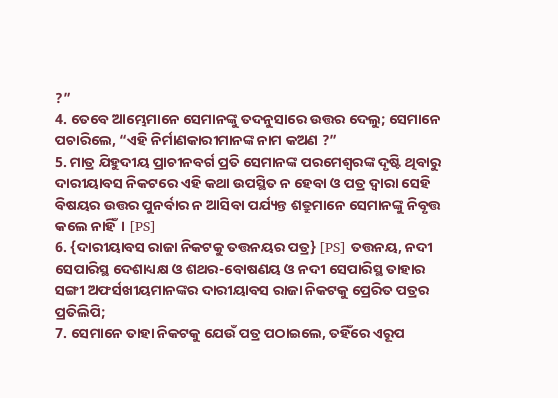?”
4. ତେବେ ଆମ୍ଭେମାନେ ସେମାନଙ୍କୁ ତଦନୁସାରେ ଉତ୍ତର ଦେଲୁ; ସେମାନେ ପଚାରିଲେ, “ଏହି ନିର୍ମାଣକାରୀମାନଙ୍କ ନାମ କଅଣ ?”
5. ମାତ୍ର ଯିହୁଦୀୟ ପ୍ରାଚୀନବର୍ଗ ପ୍ରତି ସେମାନଙ୍କ ପରମେଶ୍ୱରଙ୍କ ଦୃଷ୍ଟି ଥିବାରୁ ଦାରୀୟାବସ ନିକଟରେ ଏହି କଥା ଉପସ୍ଥିତ ନ ହେବା ଓ ପତ୍ର ଦ୍ୱାରା ସେହି ବିଷୟର ଉତ୍ତର ପୁନର୍ବାର ନ ଆସିବା ପର୍ଯ୍ୟନ୍ତ ଶତ୍ରୁମାନେ ସେମାନଙ୍କୁ ନିବୃତ୍ତ କଲେ ନାହିଁ। [PS]
6. {ଦାରୀୟାବସ ରାଜା ନିକଟକୁ ତତ୍ତନୟର ପତ୍ର} [PS] ତତ୍ତନୟ, ନଦୀ ସେପାରିସ୍ଥ ଦେଶାଧ୍ୟକ୍ଷ ଓ ଶଥର-ବୋଷଣୟ ଓ ନଦୀ ସେପାରିସ୍ଥ ତାହାର ସଙ୍ଗୀ ଅଫର୍ସଖୀୟମାନଙ୍କର ଦାରୀୟାବସ ରାଜା ନିକଟକୁ ପ୍ରେରିତ ପତ୍ରର ପ୍ରତିଲିପି;
7. ସେମାନେ ତାହା ନିକଟକୁ ଯେଉଁ ପତ୍ର ପଠାଇଲେ, ତହିଁରେ ଏରୂପ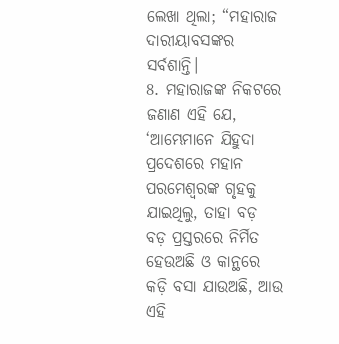ଲେଖା ଥିଲା; “ମହାରାଜ ଦାରୀୟାବସଙ୍କର ସର୍ବଶାନ୍ତି।
8. ମହାରାଜଙ୍କ ନିକଟରେ ଜଣାଣ ଏହି ଯେ, ‘ଆମ୍ଭେମାନେ ଯିହୁଦା ପ୍ରଦେଶରେ ମହାନ ପରମେଶ୍ୱରଙ୍କ ଗୃହକୁ ଯାଇଥିଲୁ, ତାହା ବଡ଼ ବଡ଼ ପ୍ରସ୍ତରରେ ନିର୍ମିତ ହେଉଅଛି ଓ କାନ୍ଥରେ କଡ଼ି ବସା ଯାଉଅଛି, ଆଉ ଏହି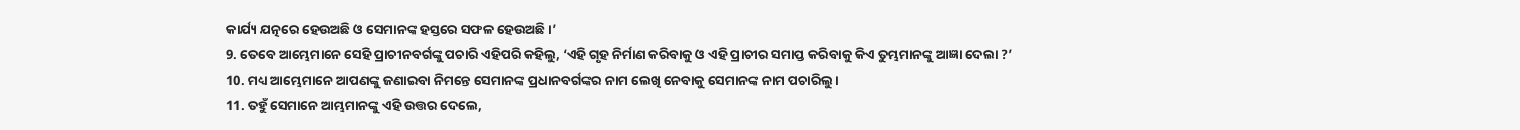କାର୍ଯ୍ୟ ଯତ୍ନରେ ହେଉଅଛି ଓ ସେମାନଙ୍କ ହସ୍ତରେ ସଫଳ ହେଉଅଛି।’
9. ତେବେ ଆମ୍ଭେମାନେ ସେହି ପ୍ରାଚୀନବର୍ଗଙ୍କୁ ପଚାରି ଏହିପରି କହିଲୁ, ‘ଏହି ଗୃହ ନିର୍ମାଣ କରିବାକୁ ଓ ଏହି ପ୍ରାଚୀର ସମାପ୍ତ କରିବାକୁ କିଏ ତୁମ୍ଭମାନଙ୍କୁ ଆଜ୍ଞା ଦେଲା ?’
10. ମଧ୍ୟ ଆମ୍ଭେମାନେ ଆପଣଙ୍କୁ ଜଣାଇବା ନିମନ୍ତେ ସେମାନଙ୍କ ପ୍ରଧାନବର୍ଗଙ୍କର ନାମ ଲେଖି ନେବାକୁ ସେମାନଙ୍କ ନାମ ପଚାରିଲୁ।
11. ତହୁଁ ସେମାନେ ଆମ୍ଭମାନଙ୍କୁ ଏହି ଉତ୍ତର ଦେଲେ,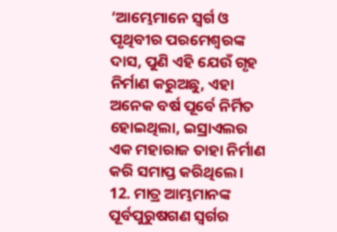‘ଆମ୍ଭେମାନେ ସ୍ୱର୍ଗ ଓ ପୃଥିବୀର ପରମେଶ୍ୱରଙ୍କ ଦାସ, ପୁଣି ଏହି ଯେଉଁ ଗୃହ ନିର୍ମାଣ କରୁଅଛୁ, ଏହା ଅନେକ ବର୍ଷ ପୂର୍ବେ ନିର୍ମିତ ହୋଇଥିଲା, ଇସ୍ରାଏଲର ଏକ ମହାରାଜ ତାହା ନିର୍ମାଣ କରି ସମାପ୍ତ କରିଥିଲେ।
12. ମାତ୍ର ଆମ୍ଭମାନଙ୍କ ପୂର୍ବପୁରୁଷଗଣ ସ୍ୱର୍ଗର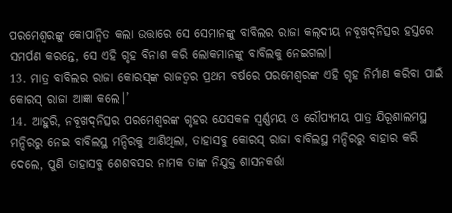ପରମେଶ୍ୱରଙ୍କୁ କୋପାନ୍ୱିତ କଲା ଉତ୍ତାରେ ସେ ସେମାନଙ୍କୁ ବାବିଲର ରାଜା କଲ୍‍ଦୀୟ ନବୂଖଦ୍‍ନିତ୍ସର ହସ୍ତରେ ସମର୍ପଣ କରନ୍ତେ, ସେ ଏହି ଗୃହ ବିନାଶ କରି ଲୋକମାନଙ୍କୁ ବାବିଲକୁ ନେଇଗଲା।
13. ମାତ୍ର ବାବିଲର ରାଜା କୋରସ୍‍ଙ୍କ ରାଜତ୍ଵର ପ୍ରଥମ ବର୍ଷରେ ପରମେଶ୍ୱରଙ୍କ ଏହି ଗୃହ ନିର୍ମାଣ କରିବା ପାଇଁ କୋରସ୍‍ ରାଜା ଆଜ୍ଞା କଲେ।’
14. ଆହୁରି, ନବୂଖଦ୍‍ନିତ୍ସର ପରମେଶ୍ୱରଙ୍କ ଗୃହର ଯେସକଳ ସ୍ୱର୍ଣ୍ଣମୟ ଓ ରୌପ୍ୟମୟ ପାତ୍ର ଯିରୂଶାଲମସ୍ଥ ମନ୍ଦିରରୁ ନେଇ ବାବିଲସ୍ଥ ମନ୍ଦିରକୁ ଆଣିଥିଲା, ତାହାସବୁ କୋରସ୍‍ ରାଜା ବାବିଲସ୍ଥ ମନ୍ଦିରରୁ ବାହାର କରି ଦେଲେ, ପୁଣି ତାହାସବୁ ଶେଶବସର ନାମକ ତାଙ୍କ ନିଯୁକ୍ତ ଶାସନକର୍ତ୍ତା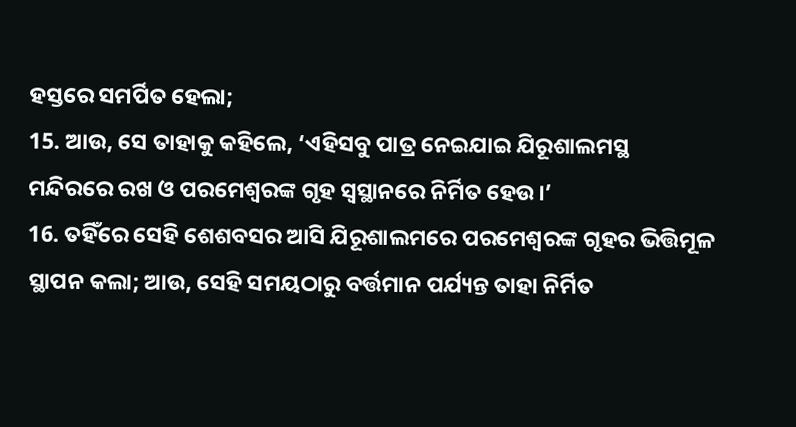ହସ୍ତରେ ସମର୍ପିତ ହେଲା;
15. ଆଉ, ସେ ତାହାକୁ କହିଲେ, ‘ଏହିସବୁ ପାତ୍ର ନେଇଯାଇ ଯିରୂଶାଲମସ୍ଥ ମନ୍ଦିରରେ ରଖ ଓ ପରମେଶ୍ୱରଙ୍କ ଗୃହ ସ୍ୱସ୍ଥାନରେ ନିର୍ମିତ ହେଉ।’
16. ତହିଁରେ ସେହି ଶେଶବସର ଆସି ଯିରୂଶାଲମରେ ପରମେଶ୍ୱରଙ୍କ ଗୃହର ଭିତ୍ତିମୂଳ ସ୍ଥାପନ କଲା; ଆଉ, ସେହି ସମୟଠାରୁ ବର୍ତ୍ତମାନ ପର୍ଯ୍ୟନ୍ତ ତାହା ନିର୍ମିତ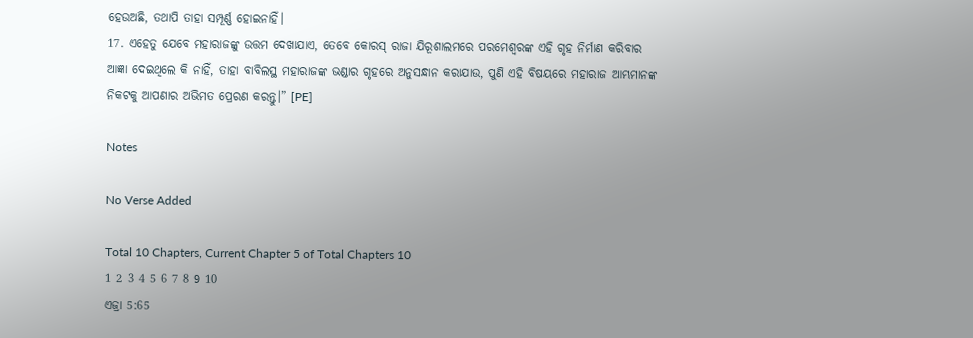ହେଉଅଛି, ତଥାପି ତାହା ସମ୍ପୂର୍ଣ୍ଣ ହୋଇନାହିଁ।
17. ଏହେତୁ ଯେବେ ମହାରାଜଙ୍କୁ ଉତ୍ତମ ଦେଖାଯାଏ, ତେବେ କୋରସ୍‍ ରାଜା ଯିରୂଶାଲମରେ ପରମେଶ୍ୱରଙ୍କ ଏହି ଗୃହ ନିର୍ମାଣ କରିବାର ଆଜ୍ଞା ଦେଇଥିଲେ କି ନାହିଁ, ତାହା ବାବିଲସ୍ଥ ମହାରାଜଙ୍କ ଭଣ୍ଡାର ଗୃହରେ ଅନୁସନ୍ଧାନ କରାଯାଉ, ପୁଣି ଏହି ବିଷୟରେ ମହାରାଜ ଆମ୍ଭମାନଙ୍କ ନିକଟକୁ ଆପଣାର ଅଭିମତ ପ୍ରେରଣ କରନ୍ତୁ।” [PE]

Notes

No Verse Added

Total 10 Chapters, Current Chapter 5 of Total Chapters 10
1 2 3 4 5 6 7 8 9 10
ଏଜ୍ରା 5:65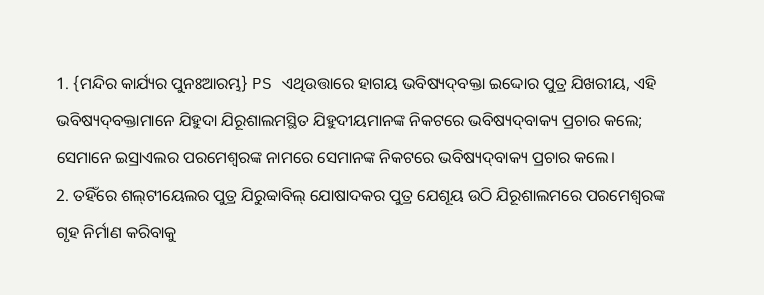1. {ମନ୍ଦିର କାର୍ଯ୍ୟର ପୁନଃଆରମ୍ଭ} PS ଏଥିଉତ୍ତାରେ ହାଗୟ ଭବିଷ୍ୟଦ୍‍ବକ୍ତା ଇଦ୍ଦୋର ପୁତ୍ର ଯିଖରୀୟ, ଏହି ଭବିଷ୍ୟଦ୍‍ବକ୍ତାମାନେ ଯିହୁଦା ଯିରୂଶାଲମସ୍ଥିତ ଯିହୁଦୀୟମାନଙ୍କ ନିକଟରେ ଭବିଷ୍ୟଦ୍‍ବାକ୍ୟ ପ୍ରଚାର କଲେ; ସେମାନେ ଇସ୍ରାଏଲର ପରମେଶ୍ୱରଙ୍କ ନାମରେ ସେମାନଙ୍କ ନିକଟରେ ଭବିଷ୍ୟଦ୍‍ବାକ୍ୟ ପ୍ରଚାର କଲେ।
2. ତହିଁରେ ଶଲ୍‍ଟୀୟେଲର ପୁତ୍ର ଯିରୁବ୍ବାବିଲ୍‍ ଯୋଷାଦକର ପୁତ୍ର ଯେଶୂୟ ଉଠି ଯିରୂଶାଲମରେ ପରମେଶ୍ୱରଙ୍କ ଗୃହ ନିର୍ମାଣ କରିବାକୁ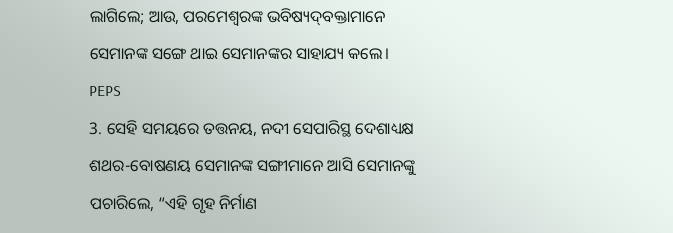ଲାଗିଲେ; ଆଉ, ପରମେଶ୍ୱରଙ୍କ ଭବିଷ୍ୟଦ୍‍ବକ୍ତାମାନେ ସେମାନଙ୍କ ସଙ୍ଗେ ଥାଇ ସେମାନଙ୍କର ସାହାଯ୍ୟ କଲେ। PEPS
3. ସେହି ସମୟରେ ତତ୍ତନୟ, ନଦୀ ସେପାରିସ୍ଥ ଦେଶାଧ୍ୟକ୍ଷ ଶଥର-ବୋଷଣୟ ସେମାନଙ୍କ ସଙ୍ଗୀମାନେ ଆସି ସେମାନଙ୍କୁ ପଚାରିଲେ, “ଏହି ଗୃହ ନିର୍ମାଣ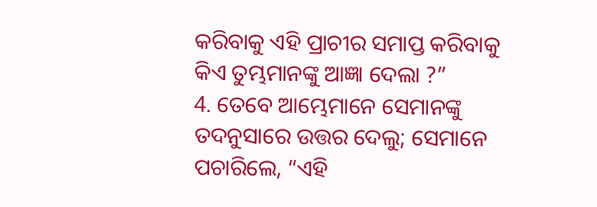କରିବାକୁ ଏହି ପ୍ରାଚୀର ସମାପ୍ତ କରିବାକୁ କିଏ ତୁମ୍ଭମାନଙ୍କୁ ଆଜ୍ଞା ଦେଲା ?”
4. ତେବେ ଆମ୍ଭେମାନେ ସେମାନଙ୍କୁ ତଦନୁସାରେ ଉତ୍ତର ଦେଲୁ; ସେମାନେ ପଚାରିଲେ, “ଏହି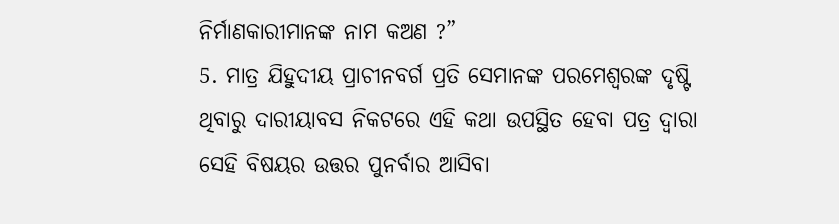ନିର୍ମାଣକାରୀମାନଙ୍କ ନାମ କଅଣ ?”
5. ମାତ୍ର ଯିହୁଦୀୟ ପ୍ରାଚୀନବର୍ଗ ପ୍ରତି ସେମାନଙ୍କ ପରମେଶ୍ୱରଙ୍କ ଦୃଷ୍ଟି ଥିବାରୁ ଦାରୀୟାବସ ନିକଟରେ ଏହି କଥା ଉପସ୍ଥିତ ହେବା ପତ୍ର ଦ୍ୱାରା ସେହି ବିଷୟର ଉତ୍ତର ପୁନର୍ବାର ଆସିବା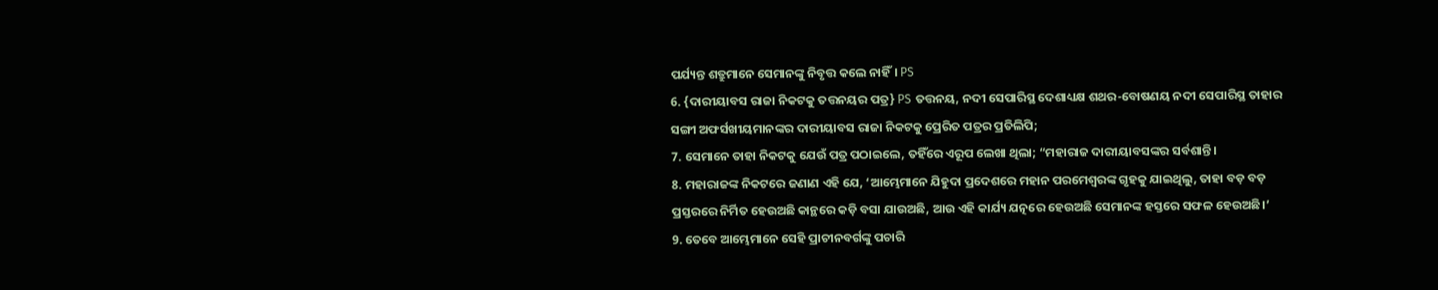ପର୍ଯ୍ୟନ୍ତ ଶତ୍ରୁମାନେ ସେମାନଙ୍କୁ ନିବୃତ୍ତ କଲେ ନାହିଁ। PS
6. {ଦାରୀୟାବସ ରାଜା ନିକଟକୁ ତତ୍ତନୟର ପତ୍ର} PS ତତ୍ତନୟ, ନଦୀ ସେପାରିସ୍ଥ ଦେଶାଧ୍ୟକ୍ଷ ଶଥର-ବୋଷଣୟ ନଦୀ ସେପାରିସ୍ଥ ତାହାର ସଙ୍ଗୀ ଅଫର୍ସଖୀୟମାନଙ୍କର ଦାରୀୟାବସ ରାଜା ନିକଟକୁ ପ୍ରେରିତ ପତ୍ରର ପ୍ରତିଲିପି;
7. ସେମାନେ ତାହା ନିକଟକୁ ଯେଉଁ ପତ୍ର ପଠାଇଲେ, ତହିଁରେ ଏରୂପ ଲେଖା ଥିଲା; “ମହାରାଜ ଦାରୀୟାବସଙ୍କର ସର୍ବଶାନ୍ତି।
8. ମହାରାଜଙ୍କ ନିକଟରେ ଜଣାଣ ଏହି ଯେ, ‘ଆମ୍ଭେମାନେ ଯିହୁଦା ପ୍ରଦେଶରେ ମହାନ ପରମେଶ୍ୱରଙ୍କ ଗୃହକୁ ଯାଇଥିଲୁ, ତାହା ବଡ଼ ବଡ଼ ପ୍ରସ୍ତରରେ ନିର୍ମିତ ହେଉଅଛି କାନ୍ଥରେ କଡ଼ି ବସା ଯାଉଅଛି, ଆଉ ଏହି କାର୍ଯ୍ୟ ଯତ୍ନରେ ହେଉଅଛି ସେମାନଙ୍କ ହସ୍ତରେ ସଫଳ ହେଉଅଛି।’
9. ତେବେ ଆମ୍ଭେମାନେ ସେହି ପ୍ରାଚୀନବର୍ଗଙ୍କୁ ପଚାରି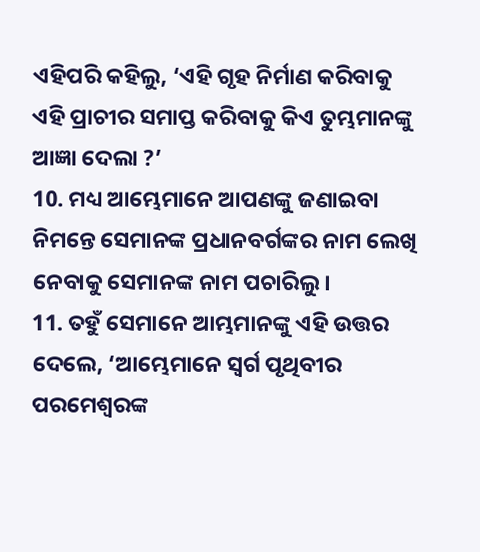ଏହିପରି କହିଲୁ, ‘ଏହି ଗୃହ ନିର୍ମାଣ କରିବାକୁ ଏହି ପ୍ରାଚୀର ସମାପ୍ତ କରିବାକୁ କିଏ ତୁମ୍ଭମାନଙ୍କୁ ଆଜ୍ଞା ଦେଲା ?’
10. ମଧ୍ୟ ଆମ୍ଭେମାନେ ଆପଣଙ୍କୁ ଜଣାଇବା ନିମନ୍ତେ ସେମାନଙ୍କ ପ୍ରଧାନବର୍ଗଙ୍କର ନାମ ଲେଖି ନେବାକୁ ସେମାନଙ୍କ ନାମ ପଚାରିଲୁ।
11. ତହୁଁ ସେମାନେ ଆମ୍ଭମାନଙ୍କୁ ଏହି ଉତ୍ତର ଦେଲେ, ‘ଆମ୍ଭେମାନେ ସ୍ୱର୍ଗ ପୃଥିବୀର ପରମେଶ୍ୱରଙ୍କ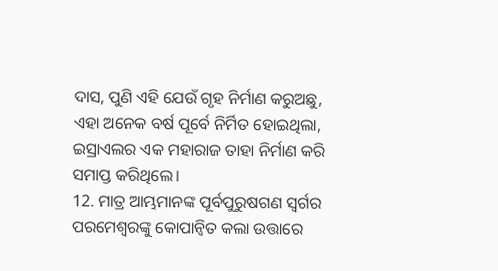ଦାସ, ପୁଣି ଏହି ଯେଉଁ ଗୃହ ନିର୍ମାଣ କରୁଅଛୁ, ଏହା ଅନେକ ବର୍ଷ ପୂର୍ବେ ନିର୍ମିତ ହୋଇଥିଲା, ଇସ୍ରାଏଲର ଏକ ମହାରାଜ ତାହା ନିର୍ମାଣ କରି ସମାପ୍ତ କରିଥିଲେ।
12. ମାତ୍ର ଆମ୍ଭମାନଙ୍କ ପୂର୍ବପୁରୁଷଗଣ ସ୍ୱର୍ଗର ପରମେଶ୍ୱରଙ୍କୁ କୋପାନ୍ୱିତ କଲା ଉତ୍ତାରେ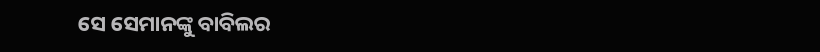ସେ ସେମାନଙ୍କୁ ବାବିଲର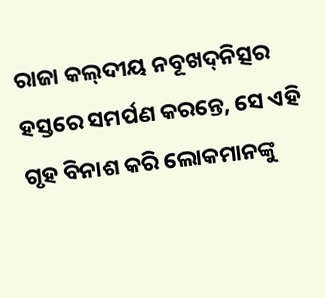ରାଜା କଲ୍‍ଦୀୟ ନବୂଖଦ୍‍ନିତ୍ସର ହସ୍ତରେ ସମର୍ପଣ କରନ୍ତେ, ସେ ଏହି ଗୃହ ବିନାଶ କରି ଲୋକମାନଙ୍କୁ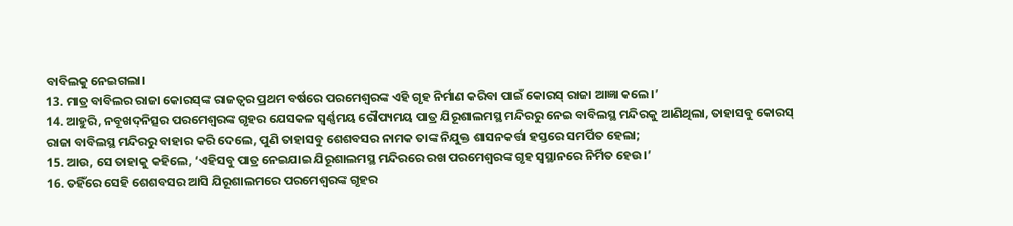ବାବିଲକୁ ନେଇଗଲା।
13. ମାତ୍ର ବାବିଲର ରାଜା କୋରସ୍‍ଙ୍କ ରାଜତ୍ଵର ପ୍ରଥମ ବର୍ଷରେ ପରମେଶ୍ୱରଙ୍କ ଏହି ଗୃହ ନିର୍ମାଣ କରିବା ପାଇଁ କୋରସ୍‍ ରାଜା ଆଜ୍ଞା କଲେ।’
14. ଆହୁରି, ନବୂଖଦ୍‍ନିତ୍ସର ପରମେଶ୍ୱରଙ୍କ ଗୃହର ଯେସକଳ ସ୍ୱର୍ଣ୍ଣମୟ ରୌପ୍ୟମୟ ପାତ୍ର ଯିରୂଶାଲମସ୍ଥ ମନ୍ଦିରରୁ ନେଇ ବାବିଲସ୍ଥ ମନ୍ଦିରକୁ ଆଣିଥିଲା, ତାହାସବୁ କୋରସ୍‍ ରାଜା ବାବିଲସ୍ଥ ମନ୍ଦିରରୁ ବାହାର କରି ଦେଲେ, ପୁଣି ତାହାସବୁ ଶେଶବସର ନାମକ ତାଙ୍କ ନିଯୁକ୍ତ ଶାସନକର୍ତ୍ତା ହସ୍ତରେ ସମର୍ପିତ ହେଲା;
15. ଆଉ, ସେ ତାହାକୁ କହିଲେ, ‘ଏହିସବୁ ପାତ୍ର ନେଇଯାଇ ଯିରୂଶାଲମସ୍ଥ ମନ୍ଦିରରେ ରଖ ପରମେଶ୍ୱରଙ୍କ ଗୃହ ସ୍ୱସ୍ଥାନରେ ନିର୍ମିତ ହେଉ।’
16. ତହିଁରେ ସେହି ଶେଶବସର ଆସି ଯିରୂଶାଲମରେ ପରମେଶ୍ୱରଙ୍କ ଗୃହର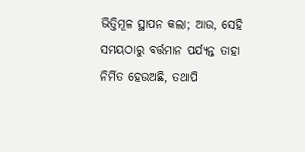ଭିତ୍ତିମୂଳ ସ୍ଥାପନ କଲା; ଆଉ, ସେହି ସମୟଠାରୁ ବର୍ତ୍ତମାନ ପର୍ଯ୍ୟନ୍ତ ତାହା ନିର୍ମିତ ହେଉଅଛି, ତଥାପି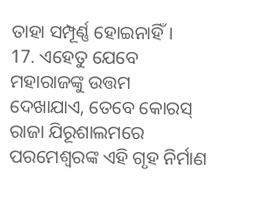ତାହା ସମ୍ପୂର୍ଣ୍ଣ ହୋଇନାହିଁ।
17. ଏହେତୁ ଯେବେ ମହାରାଜଙ୍କୁ ଉତ୍ତମ ଦେଖାଯାଏ, ତେବେ କୋରସ୍‍ ରାଜା ଯିରୂଶାଲମରେ ପରମେଶ୍ୱରଙ୍କ ଏହି ଗୃହ ନିର୍ମାଣ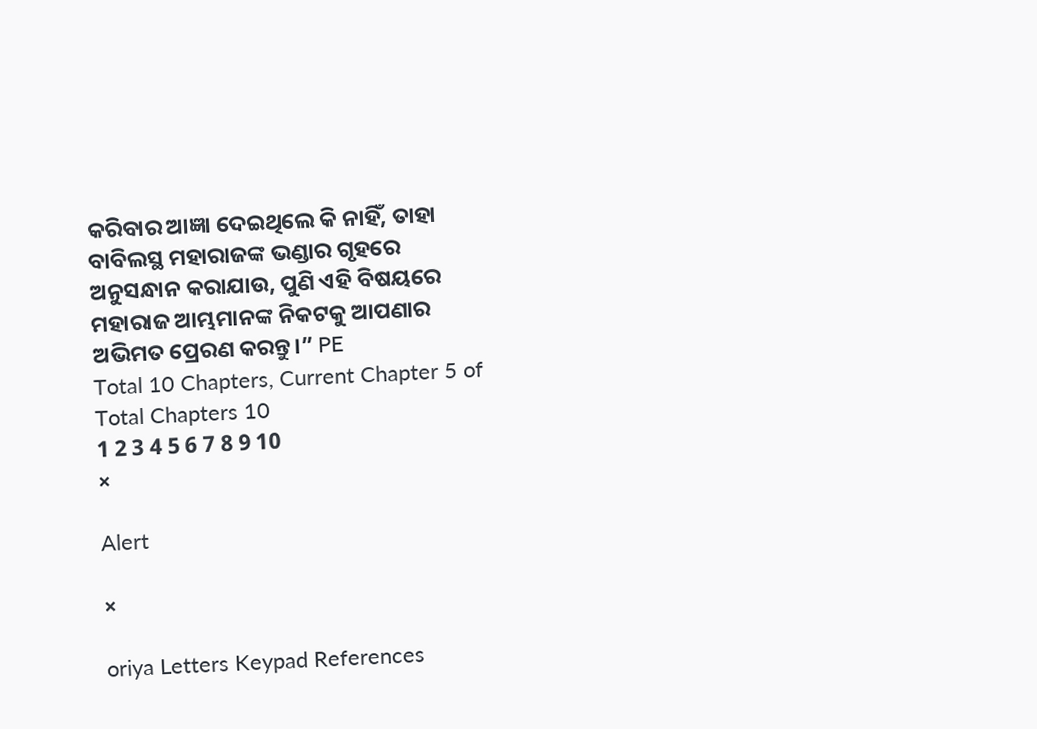କରିବାର ଆଜ୍ଞା ଦେଇଥିଲେ କି ନାହିଁ, ତାହା ବାବିଲସ୍ଥ ମହାରାଜଙ୍କ ଭଣ୍ଡାର ଗୃହରେ ଅନୁସନ୍ଧାନ କରାଯାଉ, ପୁଣି ଏହି ବିଷୟରେ ମହାରାଜ ଆମ୍ଭମାନଙ୍କ ନିକଟକୁ ଆପଣାର ଅଭିମତ ପ୍ରେରଣ କରନ୍ତୁ।” PE
Total 10 Chapters, Current Chapter 5 of Total Chapters 10
1 2 3 4 5 6 7 8 9 10
×

Alert

×

oriya Letters Keypad References